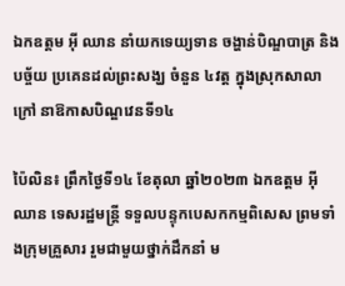ឯកឧត្តម អ៊ី ឈាន នាំយកទេយ្យទាន ចង្ហាន់បិណ្ឌបាត្រ និងបច្ច័យ ប្រគេនដល់ព្រះសង្ឃ ចំនួន ៤វត្ត ក្នុងស្រុកសាលាក្រៅ នាឱកាសបិណ្ឌវេនទី១៤

ប៉ៃលិន៖ ព្រឹកថ្ងៃទី១៤ ខែតុលា ឆ្នាំ២០២៣ ឯកឧត្តម អ៊ី ឈាន ទេសរដ្ឋមន្ត្រី ទទួលបន្ទុកបេសកកម្មពិសេស ព្រមទាំងក្រុមគ្រួសារ រួមជាមួយថ្នាក់ដឹកនាំ ម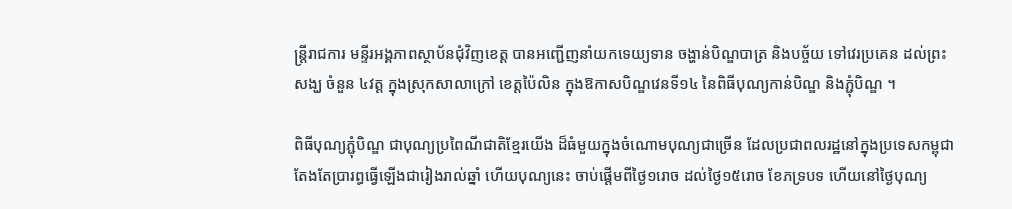ន្ត្រីរាជការ មន្ទីរអង្គភាពស្ថាប័នជុំវិញខេត្ត បានអញ្ជើញនាំយកទេយ្យទាន ចង្ហាន់បិណ្ឌបាត្រ និងបច្ច័យ ទៅវេរប្រគេន ដល់ព្រះសង្ឃ ចំនួន ៤វត្ត ក្នុងស្រុកសាលាក្រៅ ខេត្តប៉ៃលិន ក្នុងឱកាសបិណ្ឌវេនទី១៤ នៃពិធីបុណ្យកាន់បិណ្ឌ និងភ្ជុំបិណ្ឌ ។

ពិធីបុណ្យភ្ជុំបិណ្ឌ ជាបុណ្យប្រពៃណីជាតិខ្មែរយើង ដ៏ធំមួយក្នុងចំណោមបុណ្យជាច្រើន ដែលប្រជាពលរដ្ឋនៅក្នុងប្រទេសកម្ពុជា តែងតែប្រារព្ធធ្វើឡើងជារៀងរាល់ឆ្នាំ ហើយបុណ្យនេះ ចាប់ផ្តើមពីថ្ងៃ១រោច ដល់ថ្ងៃ១៥រោច ខែភទ្របទ ហើយនៅថ្ងៃបុណ្យ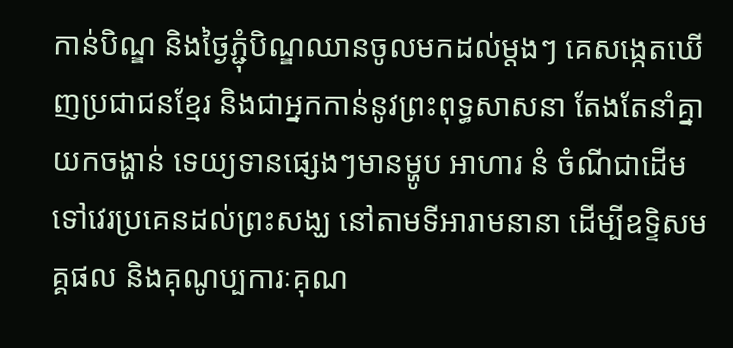កាន់បិណ្ឌ និងថ្ងៃភ្ជុំបិណ្ឌឈានចូលមកដល់ម្ដងៗ គេសង្កេតឃើញប្រជាជនខ្មែរ និងជាអ្នកកាន់នូវព្រះពុទ្ធសាសនា តែងតែនាំគ្នាយកចង្ហាន់ ទេយ្យទានផ្សេងៗមានម្ហូប អាហារ នំ ចំណីជាដើម ទៅវេរប្រគេនដល់ព្រះសង្ឃ នៅតាមទីអារាមនានា ដើម្បីឧទ្ទិសមគ្គផល និងគុណូប្បការៈគុណ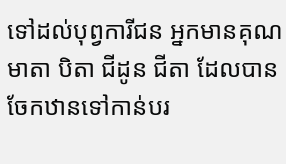ទៅដល់បុព្វការីជន អ្នកមានគុណ មាតា បិតា ជីដូន ជីតា ដែលបានចែកឋានទៅកាន់បរ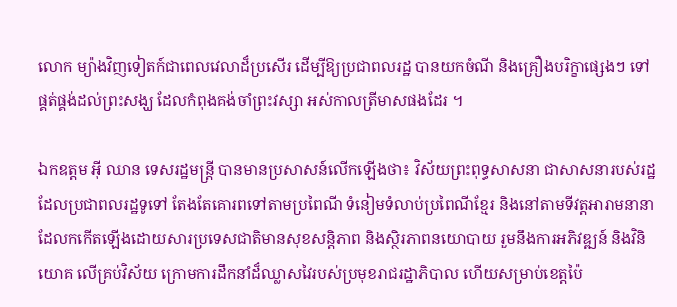លោក ម្យ៉ាងវិញទៀតក៍ជាពេលវេលាដ៏ប្រសើរ ដើម្បីឱ្យប្រជាពលរដ្ឋ បានយកចំណី និងគ្រឿងបរិក្ខាផ្សេងៗ ទៅផ្គត់ផ្គង់ដល់ព្រះសង្ឃ ដែលកំពុងគង់ចាំព្រះវស្សា អស់កាលត្រីមាសផងដែរ ។

ឯកឧត្តម អ៊ី ឈាន ទេសរដ្ឋមន្ត្រី បានមានប្រសាសន៍លើកឡើងថា៖ វិស័យព្រះពុទ្ធសាសនា ជាសាសនារបស់រដ្ឋដែលប្រជាពលរដ្ឋទូទៅ តែងតែគោរពទៅតាមប្រពៃណី ទំនៀមទំលាប់ប្រពៃណីខ្មែរ និងនៅតាមទីវត្តអារាមនានា ដែលកកើតឡើងដោយសារប្រទេសជាតិមានសុខសន្តិភាព និងស្ថិរភាពនយោបាយ រួមនឹងការអភិវឌ្ឍន៍ និងវិនិយោគ លើគ្រប់វិស័យ ក្រោមការដឹកនាំដ៏ឈ្លាសវៃរបស់ប្រមុខរាជរដ្ឋាភិបាល ហើយសម្រាប់ខេត្តប៉ៃ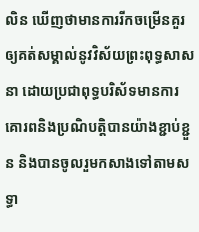លិន ឃើញថាមានការរីកចម្រើនគួរឲ្យគត់សម្គាល់នូវវិស័យព្រះពុទ្ធសាសនា ដោយប្រជាពុទ្ធបរិស័ទមានការគោរពនិងប្រណិបត្តិបានយ៉ាងខ្ជាប់ខ្ជួន និងបានចូលរួមកសាងទៅតាមសទ្ធា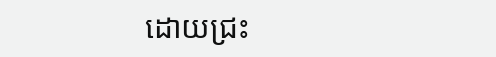ដោយជ្រះ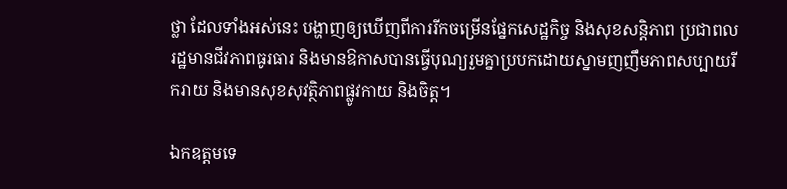ថ្លា ដែលទាំងអស់នេះ បង្ហាញឲ្យឃើញពីការរីកចម្រើនផ្នែកសេដ្ឋកិច្ច និងសុខសន្តិភាព ប្រជាពលរដ្ឋមានជីវភាពធូរធារ និងមានឱកាសបានធ្វើបុណ្យរួមគ្នាប្របកដោយស្នាមញញឹមភាពសប្បាយរីករាយ និងមានសុខសុវត្ថិភាពផ្លូវកាយ និងចិត្ត។

ឯកឧត្តមទេ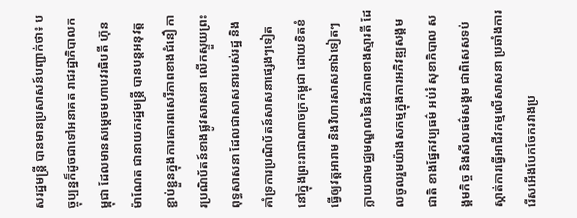សរដ្ឋមន្ត្រី បានមានប្រសាសន៍បញ្ជាក់ថា៖ បច្ចុប្បន្នក៏ដូចជាទៅអនាគត រាជរដ្ឋាភិបាលកម្ពុជា ដែលមានសម្តេចមហាបវរធិបតី ហ៊ុន ម៉ាណែត ជានាយករដ្ឋមន្ត្រី បានបន្តអនុវត្តខ្ជាប់ខ្ជួនក្នុងការគោរពសេរីភាពខាងជំនឿ ការប្រណិប័តន៍ខាងផ្លូវសាសនា លើកស្ទួយព្រះពុទ្ធសាសនា ដែលជាសាសនារបស់រដ្ឋ និងគាំទ្រការប្រណិប័តន៍សាសនាផ្សេងៗទៀតនៅក្នុងព្រះរាជាណាចក្រកម្ពុជា ដោយខិតខំធ្វើឲ្យវត្តអារាម និងវិហារសាសនាឯទៀតៗ ក្លាយជាមជ្ឈមណ្ឌលនៃជីវភាពខាងស្មារតី ដែលចូលរួមយ៉ាងសកម្មក្នុងការអភិវឌ្ឍសង្គមជាតិ ខាងផ្នែកវប្បធម៌ អប់រំ សុខាភិបាល សង្គមកិច្ច និងសីលធម៌សង្គម ជាពិសេសទប់ស្កាត់ការធ្វើអាជីវកម្មលើសាសនា ប្រឆាំងការរើសអើងបែកចែករវាងប្រ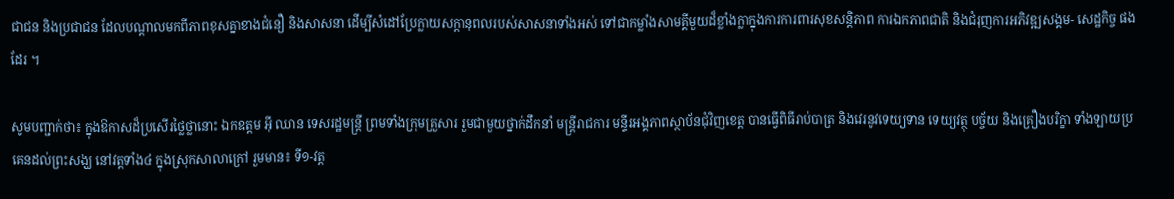ជាជន និងប្រជាជន ដែលបណ្តាលមកពីភាពខុសគ្នាខាងជំនឿ និងសាសនា ដើម្បីសំដៅប្រែក្លាយសក្តានុពលរបស់សាសនាទាំងអស់ ទៅជាកម្លាំងសាមគ្គីមួយដ៏ខ្លាំងក្លាក្នុងការការពារសុខសន្តិភាព ការឯកភាពជាតិ និងជំរុញការអភិវឌ្ឍសង្គម- សេដ្ឋកិច្ច ផងដែរ ។

សូមបញ្ជាក់ថា៖ ក្នុងឱកាសដ៏ប្រសើរថ្លៃថ្លានោះ ឯកឧត្តម អ៊ី ឈាន ទេសរដ្ឋមន្ត្រី ព្រមទាំងក្រុមគ្រួសារ រួមជាមួយថ្នាក់ដឹកនាំ មន្ត្រីរាជការ មន្ទីរអង្គភាពស្ថាប័នជុំវិញខេត្ត បានធ្វើពិធីរាប់បាត្រ និងវេរនូវទេយ្យទាន ទេយ្យវត្ថុ បច្ច័យ និងគ្រឿងបរិក្ខា ទាំងឡាយប្រគេនដល់ព្រះសង្ឃ នៅវត្តទាំង៤ ក្នុងស្រុកសាលាក្រៅ រួមមាន៖ ទី១-វត្ត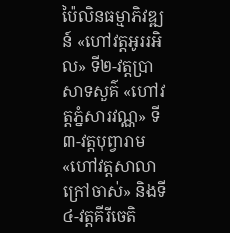ប៉ៃលិនធម្មាភិវឌ្ឍន៍ «ហៅវត្តអូររអិល» ទី២-វត្តប្រាសាទសួគ៌ «ហៅវត្តភ្នំសារវណ្ណ» ទី៣-វត្តបុព្វារាម «ហៅវត្តសាលាក្រៅចាស់» និងទី៤-វត្តគីរីចេតិ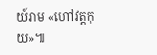យ៍រាម «ហៅវត្តកុយ»៕